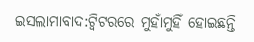ଇସଲାମାବାଦ:ଟ୍ବିଟରରେ ମୁହାଁମୁହିଁ ହୋଇଛନ୍ତି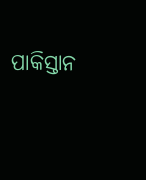ପାକିସ୍ତାନ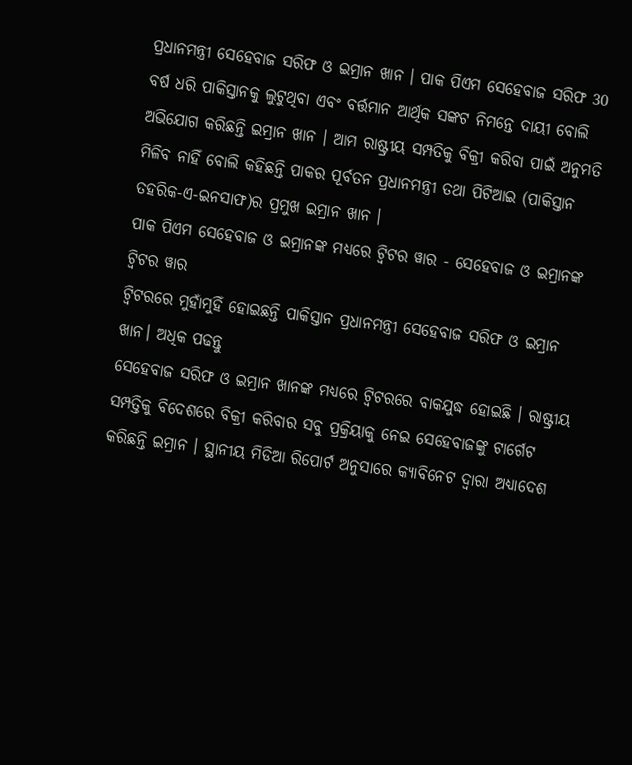ପ୍ରଧାନମନ୍ତ୍ରୀ ସେହେବାଜ ସରିଫ ଓ ଇମ୍ରାନ ଖାନ । ପାକ ପିଏମ ସେହେବାଜ ସରିଫ 30 ବର୍ଷ ଧରି ପାକିସ୍ତାନକୁ ଲୁଟୁଥିବା ଏବଂ ବର୍ତ୍ତମାନ ଆର୍ଥିକ ସଙ୍କଟ ନିମନ୍ତେ ଦାୟୀ ବୋଲି ଅଭିଯୋଗ କରିଛନ୍ତି ଇମ୍ରାନ ଖାନ । ଆମ ରାଷ୍ଟ୍ରୀୟ ସମ୍ପତିକୁ ବିକ୍ରୀ କରିବା ପାଇଁ ଅନୁମତି ମିଳିବ ନାହିଁ ବୋଲି କହିଛନ୍ତି ପାକର ପୂର୍ବତନ ପ୍ରଧାନମନ୍ତ୍ରୀ ତଥା ପିଟିଆଇ (ପାକିସ୍ତାନ ତହରିକ-ଏ-ଇନସାଫ)ର ପ୍ରମୁଖ ଇମ୍ରାନ ଖାନ ।
ପାକ ପିଏମ ସେହେବାଜ ଓ ଇମ୍ରାନଙ୍କ ମଧ୍ଯରେ ଟ୍ବିଟର ୱାର - ସେହେବାଜ ଓ ଇମ୍ରାନଙ୍କ ଟ୍ବିଟର ୱାର
ଟ୍ବିଟରରେ ମୁହାଁମୁହିଁ ହୋଇଛନ୍ତି ପାକିସ୍ତାନ ପ୍ରଧାନମନ୍ତ୍ରୀ ସେହେବାଜ ସରିଫ ଓ ଇମ୍ରାନ ଖାନ। ଅଧିକ ପଢନ୍ତୁ
ସେହେବାଜ ସରିଫ ଓ ଇମ୍ରାନ ଖାନଙ୍କ ମଧ୍ୟରେ ଟ୍ବିଟରରେ ବାକଯୁଦ୍ଧ ହୋଇଛି । ରାଷ୍ଟ୍ରୀୟ ସମ୍ପତ୍ତିକୁ ବିଦେଶରେ ବିକ୍ରୀ କରିବାର ସବୁ ପ୍ରକ୍ରିୟାକୁ ନେଇ ସେହେବାଜଙ୍କୁ ଟାର୍ଗେଟ କରିଛନ୍ତି ଇମ୍ରାନ । ସ୍ଥାନୀୟ ମିଡିଆ ରିପୋର୍ଟ ଅନୁସାରେ କ୍ୟାବିନେଟ ଦ୍ବାରା ଅଧ୍ୟାଦେଶ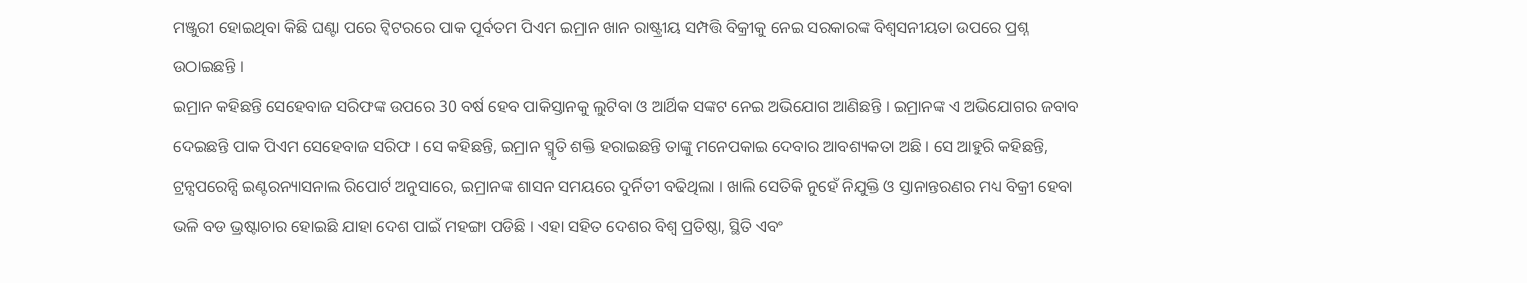ମଞ୍ଜୁରୀ ହୋଇଥିବା କିଛି ଘଣ୍ଟା ପରେ ଟ୍ବିଟରରେ ପାକ ପୂର୍ବତମ ପିଏମ ଇମ୍ରାନ ଖାନ ରାଷ୍ଟ୍ରୀୟ ସମ୍ପତ୍ତି ବିକ୍ରୀକୁ ନେଇ ସରକାରଙ୍କ ବିଶ୍ବସନୀୟତା ଉପରେ ପ୍ରଶ୍ନ ଉଠାଇଛନ୍ତି ।
ଇମ୍ରାନ କହିଛନ୍ତି ସେହେବାଜ ସରିଫଙ୍କ ଉପରେ 30 ବର୍ଷ ହେବ ପାକିସ୍ତାନକୁ ଲୁଟିବା ଓ ଆର୍ଥିକ ସଙ୍କଟ ନେଇ ଅଭିଯୋଗ ଆଣିଛନ୍ତି । ଇମ୍ରାନଙ୍କ ଏ ଅଭିଯୋଗର ଜବାବ ଦେଇଛନ୍ତି ପାକ ପିଏମ ସେହେବାଜ ସରିଫ । ସେ କହିଛନ୍ତି, ଇମ୍ରାନ ସ୍ମୃତି ଶକ୍ତି ହରାଇଛନ୍ତି ତାଙ୍କୁ ମନେପକାଇ ଦେବାର ଆବଶ୍ୟକତା ଅଛି । ସେ ଆହୁରି କହିଛନ୍ତି, ଟ୍ରନ୍ସପରେନ୍ସି ଇଣ୍ଟରନ୍ୟାସନାଲ ରିପୋର୍ଟ ଅନୁସାରେ, ଇମ୍ରାନଙ୍କ ଶାସନ ସମୟରେ ଦୁର୍ନିତୀ ବଢିଥିଲା । ଖାଲି ସେତିକି ନୁହେଁ ନିଯୁକ୍ତି ଓ ସ୍ତାନାନ୍ତରଣର ମଧ୍ୟ ବିକ୍ରୀ ହେବା ଭଳି ବଡ ଭ୍ରଷ୍ଟାଚାର ହୋଇଛି ଯାହା ଦେଶ ପାଇଁ ମହଙ୍ଗା ପଡିଛି । ଏହା ସହିତ ଦେଶର ବିଶ୍ବ ପ୍ରତିଷ୍ଠା, ସ୍ଥିତି ଏବଂ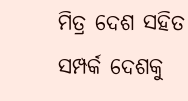ମିତ୍ର ଦେଶ ସହିତ ସମ୍ପର୍କ ଦେଶକୁ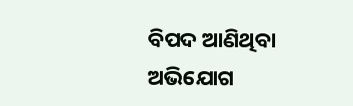ବିପଦ ଆଣିଥିବା ଅଭିଯୋଗ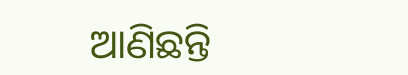ଆଣିଛନ୍ତି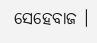ସେହେବାଜ ।